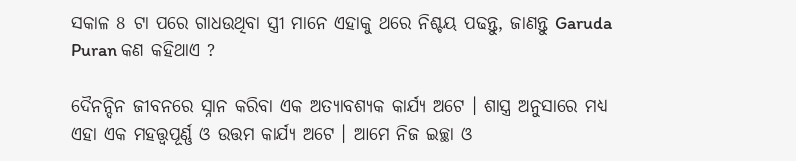ସକାଳ 8 ଟା ପରେ ଗାଧଉଥିବା ସ୍ତ୍ରୀ ମାନେ ଏହାକୁ ଥରେ ନିଶ୍ଚୟ ପଢନ୍ତୁ, ଜାଣନ୍ତୁ Garuda Puran କଣ କହିଥାଏ ?

ଦୈନନ୍ଦିନ ଜୀବନରେ ସ୍ନାନ କରିବା ଏକ ଅତ୍ୟାବଶ୍ୟକ କାର୍ଯ୍ୟ ଅଟେ । ଶାସ୍ତ୍ର ଅନୁସାରେ ମଧ୍ୟ ଏହା ଏକ ମହତ୍ତ୍ୱପୂର୍ଣ୍ଣ ଓ ଉତ୍ତମ କାର୍ଯ୍ୟ ଅଟେ । ଆମେ ନିଜ ଇଚ୍ଛା ଓ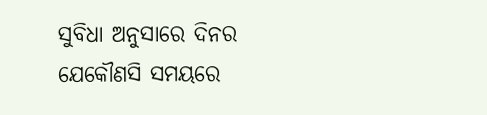ସୁବିଧା ଅନୁସାରେ ଦିନର ଯେକୌଣସି ସମୟରେ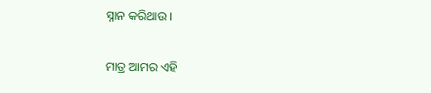ସ୍ନାନ କରିଥାଉ ।

ମାତ୍ର ଆମର ଏହି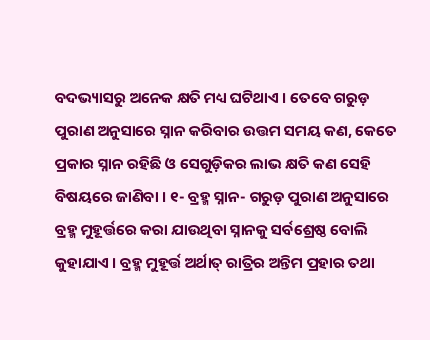ବଦଭ୍ୟାସରୁ ଅନେକ କ୍ଷତି ମଧ୍ୟ ଘଟିଥାଏ । ତେବେ ଗରୁଡ଼ ପୁରାଣ ଅନୁସାରେ ସ୍ନାନ କରିବାର ଉତ୍ତମ ସମୟ କଣ, କେତେ ପ୍ରକାର ସ୍ନାନ ରହିଛି ଓ ସେଗୁଡ଼ିକର ଲାଭ କ୍ଷତି କଣ ସେହି ବିଷୟରେ ଜାଣିବା । ୧- ବ୍ରହ୍ମ ସ୍ନାନ- ଗରୁଡ଼ ପୁରାଣ ଅନୁସାରେ ବ୍ରହ୍ମ ମୁହୂର୍ତ୍ତରେ କରା ଯାଉଥିବା ସ୍ନାନକୁ ସର୍ବଶ୍ରେଷ୍ଠ ବୋଲି କୁହାଯାଏ । ବ୍ରହ୍ମ ମୁହୂର୍ତ୍ତ ଅର୍ଥାତ୍ ରାତ୍ରିର ଅନ୍ତିମ ପ୍ରହାର ତଥା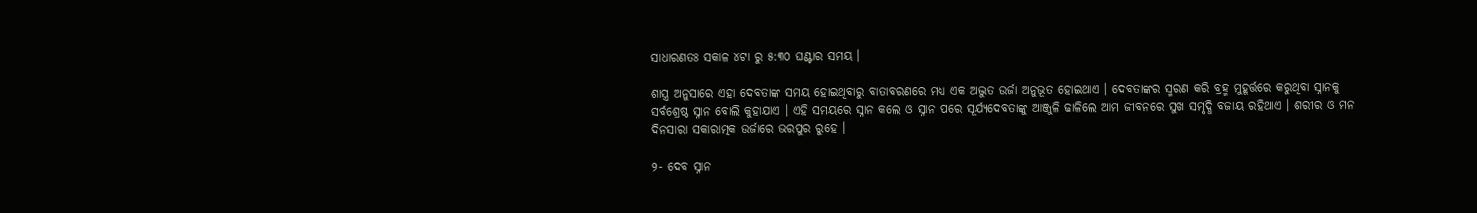ସାଧାରଣତଃ ସକାଳ ୪ଟା ରୁ ୫:୩୦ ଘଣ୍ଟାର ସମୟ ।

ଶାସ୍ତ୍ର ଅନୁସାରେ ଏହା ଦେବତାଙ୍କ ସମୟ ହୋଇଥିବାରୁ ବାତାବରଣରେ ମଧ୍ୟ ଏକ ଅଦ୍ଭୁତ ଉର୍ଜା ଅନୁଭୂତ ହୋଇଥାଏ । ଦେବତାଙ୍କର ସ୍ମରଣ କରି ବ୍ରହ୍ମ ମୁହୂର୍ତ୍ତରେ କରୁଥିବା ସ୍ନାନକୁ ସର୍ବଶ୍ରେଷ୍ଠ ସ୍ନାନ ବୋଲି କୁହାଯାଏ । ଏହି ସମୟରେ ସ୍ନାନ କଲେ ଓ ସ୍ନାନ ପରେ ସୂର୍ଯ୍ୟଦେବତାଙ୍କୁ ଆଞ୍ଜୁଳି ଢାଳିଲେ ଆମ ଜୀବନରେ ସୁଖ ସମୃଦ୍ଧି ବଜାୟ ରହିଥାଏ । ଶରୀର ଓ ମନ ଦିନସାରା ସକାରାତ୍ମକ ଉର୍ଜାରେ ଭରପୁର ରୁହେ ।

୨- ଦେବ ସ୍ନାନ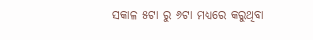ସକାଳ ୫ଟା ରୁ ୬ଟା ମଧ୍ୟରେ କରୁଥିବା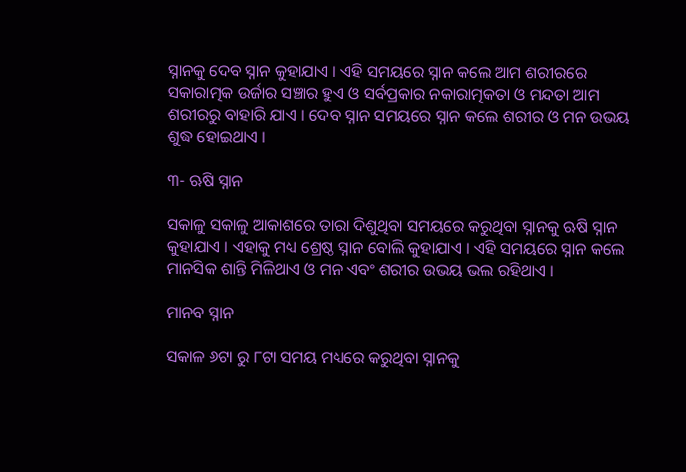ସ୍ନାନକୁ ଦେବ ସ୍ନାନ କୁହାଯାଏ । ଏହି ସମୟରେ ସ୍ନାନ କଲେ ଆମ ଶରୀରରେ ସକାରାତ୍ମକ ଉର୍ଜାର ସଞ୍ଚାର ହୁଏ ଓ ସର୍ବପ୍ରକାର ନକାରାତ୍ମକତା ଓ ମନ୍ଦତା ଆମ ଶରୀରରୁ ବାହାରି ଯାଏ । ଦେବ ସ୍ନାନ ସମୟରେ ସ୍ନାନ କଲେ ଶରୀର ଓ ମନ ଉଭୟ ଶୁଦ୍ଧ ହୋଇଥାଏ ।

୩- ଋଷି ସ୍ନାନ

ସକାଳୁ ସକାଳୁ ଆକାଶରେ ତାରା ଦିଶୁଥିବା ସମୟରେ କରୁଥିବା ସ୍ନାନକୁ ଋଷି ସ୍ନାନ କୁହାଯାଏ । ଏହାକୁ ମଧ୍ୟ ଶ୍ରେଷ୍ଠ ସ୍ନାନ ବୋଲି କୁହାଯାଏ । ଏହି ସମୟରେ ସ୍ନାନ କଲେ ମାନସିକ ଶାନ୍ତି ମିଳିଥାଏ ଓ ମନ ଏବଂ ଶରୀର ଉଭୟ ଭଲ ରହିଥାଏ ।

ମାନବ ସ୍ନାନ

ସକାଳ ୬ଟା ରୁ ୮ଟା ସମୟ ମଧ୍ୟରେ କରୁଥିବା ସ୍ନାନକୁ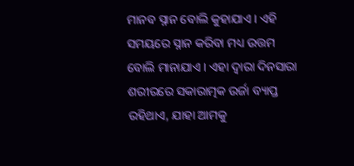ମାନବ ସ୍ନାନ ବୋଲି କୁହାଯାଏ । ଏହି ସମୟରେ ସ୍ନାନ କରିବା ମଧ୍ୟ ଉତ୍ତମ ବୋଲି ମାନାଯାଏ । ଏହା ଦ୍ବାରା ଦିନସାରା ଶରୀରରେ ସକାରାତ୍ମକ ଉର୍ଜା ବ୍ୟାପ୍ତ ରହିଥାଏ, ଯାହା ଆମକୁ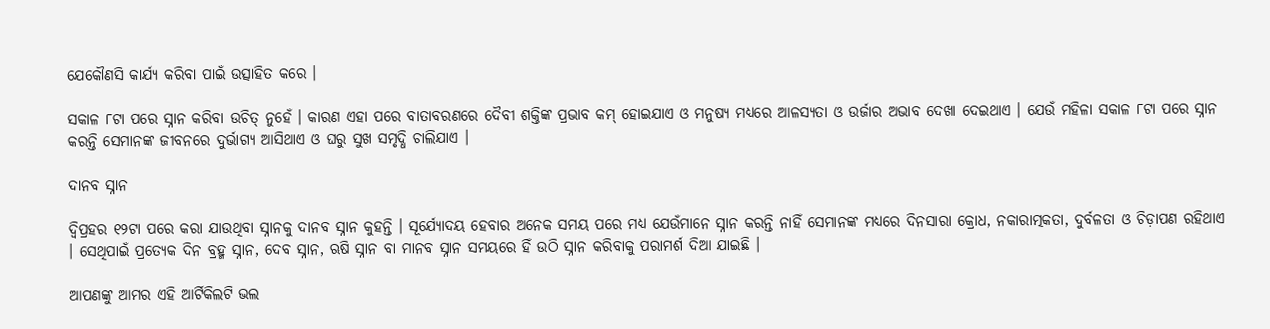ଯେକୌଣସି କାର୍ଯ୍ୟ କରିବା ପାଇଁ ଉତ୍ସାହିତ କରେ ।

ସକାଳ ୮ଟା ପରେ ସ୍ନାନ କରିବା ଉଚିତ୍ ନୁହେଁ । କାରଣ ଏହା ପରେ ବାତାବରଣରେ ଦୈବୀ ଶକ୍ତିଙ୍କ ପ୍ରଭାବ କମ୍ ହୋଇଯାଏ ଓ ମନୁଷ୍ୟ ମଧ୍ୟରେ ଆଳସ୍ୟତା ଓ ଉର୍ଜାର ଅଭାବ ଦେଖା ଦେଇଥାଏ । ଯେଉଁ ମହିଳା ସକାଳ ୮ଟା ପରେ ସ୍ନାନ କରନ୍ତି ସେମାନଙ୍କ ଜୀବନରେ ଦୁର୍ଭାଗ୍ୟ ଆସିଥାଏ ଓ ଘରୁ ସୁଖ ସମୃଦ୍ଧି ଚାଲିଯାଏ ।

ଦାନବ ସ୍ନାନ

ଦ୍ୱିପ୍ରହର ୧୨ଟା ପରେ କରା ଯାଉଥିବା ସ୍ନାନକୁ ଦାନବ ସ୍ନାନ କୁହନ୍ତି । ସୂର୍ଯ୍ୟୋଦୟ ହେବାର ଅନେକ ସମୟ ପରେ ମଧ୍ୟ ଯେଉଁମାନେ ସ୍ନାନ କରନ୍ତି ନାହିଁ ସେମାନଙ୍କ ମଧ୍ୟରେ ଦିନସାରା କ୍ରୋଧ, ନକାରାତ୍ମକତା, ଦୁର୍ବଳତା ଓ ଚିଡ଼ାପଣ ରହିଥାଏ । ସେଥିପାଇଁ ପ୍ରତ୍ୟେକ ଦିନ ବ୍ରହ୍ମ ସ୍ନାନ, ଦେବ ସ୍ନାନ, ଋଷି ସ୍ନାନ ବା ମାନବ ସ୍ନାନ ସମୟରେ ହିଁ ଉଠି ସ୍ନାନ କରିବାକୁ ପରାମର୍ଶ ଦିଆ ଯାଇଛି ।

ଆପଣଙ୍କୁ ଆମର ଏହି ଆର୍ଟିକିଲଟି ଭଲ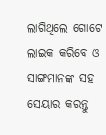ଲାଗିଥିଲେ ଗୋଟେ ଲାଇକ କରିବେ ଓ ସାଙ୍ଗମାନଙ୍କ ସହ ସେୟାର କରନ୍ତୁ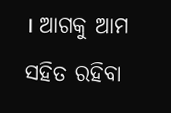। ଆଗକୁ ଆମ ସହିତ ରହିବା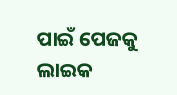ପାଇଁ ପେଜକୁ ଲାଇକ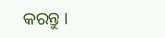କରନ୍ତୁ ।